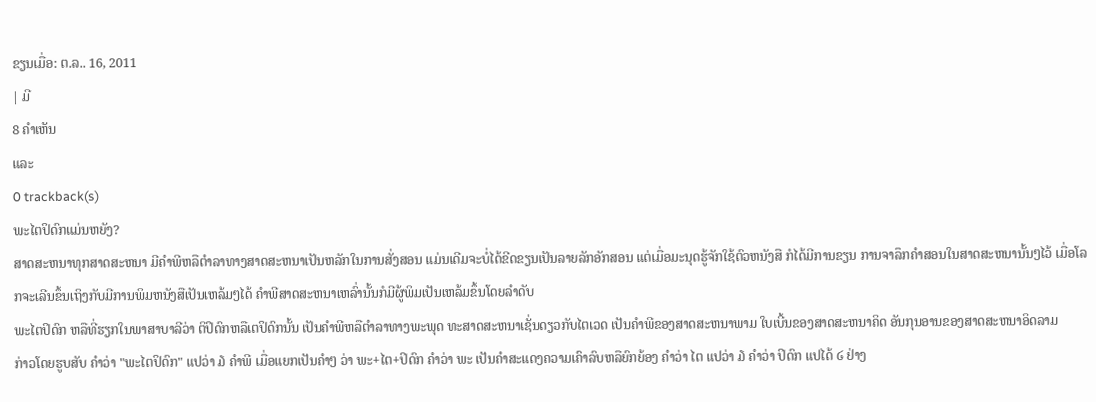ຂຽນເມື່ອ: ຕ.ລ.. 16, 2011
| ມີ
8 ຄຳເຫັນ
ແລະ
0 trackback(s)
ພະໄຕປິດົກແມ່ນຫຍັງ?
ສາດສະຫນາທຸກສາດສະຫນາ ມີຄຳພີຫລືຕຳລາທາງສາດສະຫນາເປັນຫລັກໃນການສັ່ງສອນ ແມ່ນເດີມຈະບໍ່ໄດ້ຂີດຂຽນເປັນລາຍລັກອັກສອນ ແຕ່ເມື່ອມະນຸດຮູ້ຈັກໃຊ້ຕົວຫນັງສື ກໍໄດ້ມີການຂຽນ ການຈາລຶກຄຳສອນໃນສາດສະຫນານັ້ນໆໄວ້ ເມື່ອໂລກຈະເລີນຂຶ້ນເຖິງກັບມີການພິມຫນັງສືເປັນເຫລ້ມໆໄດ້ ຄຳພີສາດສະຫນາເຫລົ່ານັ້ນກໍມີຜູ້ພິມເປັນເຫລ້ມຂຶ້ນໂດຍລຳດັບ
ພະໄຕປິດົກ ຫລືທີ່ຮຽກໃນພາສາບາລີວ່າ ຕິປິດົກຫລືເຕປິດົກນັ້ນ ເປັນຄຳພີຫລືຕຳລາທາງພະພຸດ ທະສາດສະຫນາເຊັ່ນດຽວກັບໄຕເວດ ເປັນຄຳພີຂອງສາດສະຫນາພາມ ໃບເບີ້ນຂອງສາດສະຫນາຄິດ ອັນກຸນອານຂອງສາດສະຫນາອິດລາມ
ກ່າວໂດຍຮູບສັບ ຄຳວ່າ "ພະໄຕປິດົກ" ແປວ່າ ໓ ຄຳພີ ເມື່ອແຍກເປັນຄຳໆ ວ່າ ພະ+ໄຕ+ປິດົກ ຄຳວ່າ ພະ ເປັນຄຳສະແດງຄວາມເຄົາລົບຫລືຍົກຍ້ອງ ຄຳວ່າ ໄຕ ແປວ່າ ໓ ຄຳວ່າ ປິດົກ ແປໄດ້ ໒ ຢ່າງ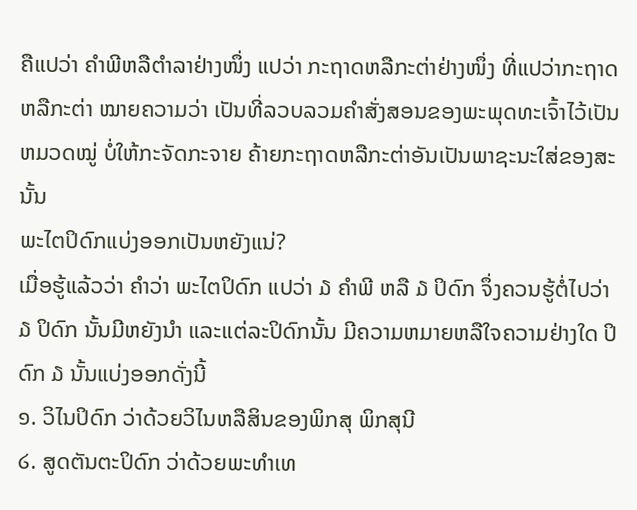ຄືແປວ່າ ຄຳພີຫລືຕຳລາຢ່າງໜຶ່ງ ແປວ່າ ກະຖາດຫລືກະຕ່າຢ່າງໜຶ່ງ ທີ່ແປວ່າກະຖາດຫລືກະຕ່າ ໝາຍຄວາມວ່າ ເປັນທີ່ລວບລວມຄຳສັ່ງສອນຂອງພະພຸດທະເຈົ້າໄວ້ເປັນຫມວດໝູ່ ບໍ່ໃຫ້ກະຈັດກະຈາຍ ຄ້າຍກະຖາດຫລືກະຕ່າອັນເປັນພາຊະນະໃສ່ຂອງສະນັ້ນ
ພະໄຕປິດົກແບ່ງອອກເປັນຫຍັງແນ່?
ເມື່ອຮູ້ແລ້ວວ່າ ຄຳວ່າ ພະໄຕປິດົກ ແປວ່າ ໓ ຄຳພີ ຫລື ໓ ປິດົກ ຈຶ່ງຄວນຮູ້ຕໍ່ໄປວ່າ ໓ ປິດົກ ນັ້ນມີຫຍັງນຳ ແລະແຕ່ລະປິດົກນັ້ນ ມີຄວາມຫມາຍຫລືໃຈຄວາມຢ່າງໃດ ປິດົກ ໓ ນັ້ນແບ່ງອອກດັ່ງນີ້
໑. ວິໄນປິດົກ ວ່າດ້ວຍວິໄນຫລືສິນຂອງພິກສຸ ພິກສຸນີ
໒. ສູດຕັນຕະປິດົກ ວ່າດ້ວຍພະທຳເທ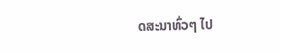ດສະນາທົ່ວໆ ໄປ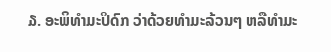໓. ອະພິທຳມະປິດົກ ວ່າດ້ວຍທຳມະລ້ວນໆ ຫລືທຳມະ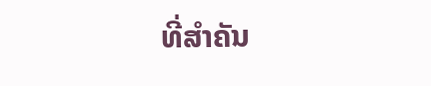ທີ່ສຳຄັນ